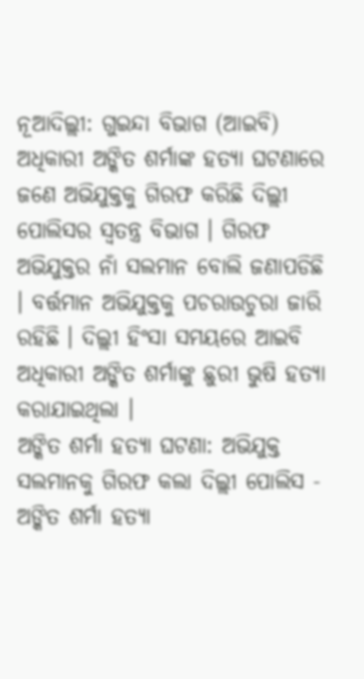ନୂଆଦିଲ୍ଲୀ: ଗୁଇନ୍ଦା ବିଭାଗ (ଆଇବି) ଅଧିକାରୀ ଅଙ୍କିତ ଶର୍ମାଙ୍କ ହତ୍ୟା ଘଟଣାରେ ଜଣେ ଅଭିଯୁକ୍ତକୁ ଗିରଫ କରିଛି ଦିଲ୍ଲୀ ପୋଲିସର ସ୍ବତନ୍ତ୍ର ବିଭାଗ । ଗିରଫ ଅଭିଯୁକ୍ତର ନାଁ ସଲମାନ ବୋଲି ଜଣାପଡିଛି । ବର୍ତ୍ତମାନ ଅଭିଯୁକ୍ତକୁ ପଚରାଉଚୁରା ଜାରି ରହିଛି । ଦିଲ୍ଲୀ ହିଂସା ସମୟରେ ଆଇବି ଅଧିକାରୀ ଅଙ୍କିତ ଶର୍ମାଙ୍କୁ ଛୁରୀ ଭୁଷି ହତ୍ୟା କରାଯାଇଥିଲା ।
ଅଙ୍କିତ ଶର୍ମା ହତ୍ୟା ଘଟଣା: ଅଭିଯୁକ୍ତ ସଲମାନକୁ ଗିରଫ କଲା ଦିଲ୍ଲୀ ପୋଲିସ - ଅଙ୍କିତ ଶର୍ମା ହତ୍ୟା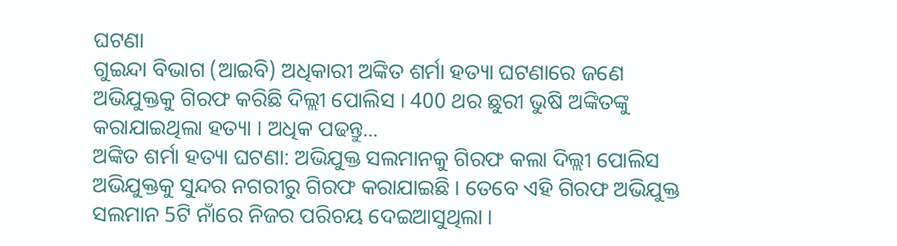ଘଟଣା
ଗୁଇନ୍ଦା ବିଭାଗ (ଆଇବି) ଅଧିକାରୀ ଅଙ୍କିତ ଶର୍ମା ହତ୍ୟା ଘଟଣାରେ ଜଣେ ଅଭିଯୁକ୍ତକୁ ଗିରଫ କରିଛି ଦିଲ୍ଲୀ ପୋଲିସ । 400 ଥର ଛୁରୀ ଭୁଷି ଅଙ୍କିତଙ୍କୁ କରାଯାଇଥିଲା ହତ୍ୟା । ଅଧିକ ପଢନ୍ତୁ...
ଅଙ୍କିତ ଶର୍ମା ହତ୍ୟା ଘଟଣା: ଅଭିଯୁକ୍ତ ସଲମାନକୁ ଗିରଫ କଲା ଦିଲ୍ଲୀ ପୋଲିସ
ଅଭିଯୁକ୍ତକୁ ସୁନ୍ଦର ନଗରୀରୁ ଗିରଫ କରାଯାଇଛି । ତେବେ ଏହି ଗିରଫ ଅଭିଯୁକ୍ତ ସଲମାନ 5ଟି ନାଁରେ ନିଜର ପରିଚୟ ଦେଇଆସୁଥିଲା ।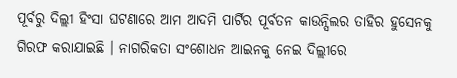ପୂର୍ବରୁ ଦିଲ୍ଲୀ ହିଂସା ଘଟଣାରେ ଆମ ଆଦମି ପାର୍ଟିର ପୂର୍ବତନ କାଉନ୍ସିଲର ତାହିର ହୁସେନକୁ ଗିରଫ କରାଯାଇଛି । ନାଗରିକତା ସଂଶୋଧନ ଆଇନକୁ ନେଇ ଦିଲ୍ଲୀରେ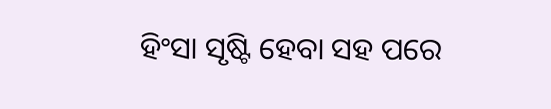ହିଂସା ସୃଷ୍ଟି ହେବା ସହ ପରେ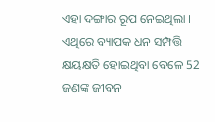ଏହା ଦଙ୍ଗାର ରୂପ ନେଇଥିଲା । ଏଥିରେ ବ୍ୟାପକ ଧନ ସମ୍ପତ୍ତି କ୍ଷୟକ୍ଷତି ହୋଇଥିବା ବେଳେ 52 ଜଣଙ୍କ ଜୀବନ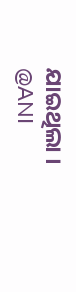ଯାଇଥିଲା ।
@ANI